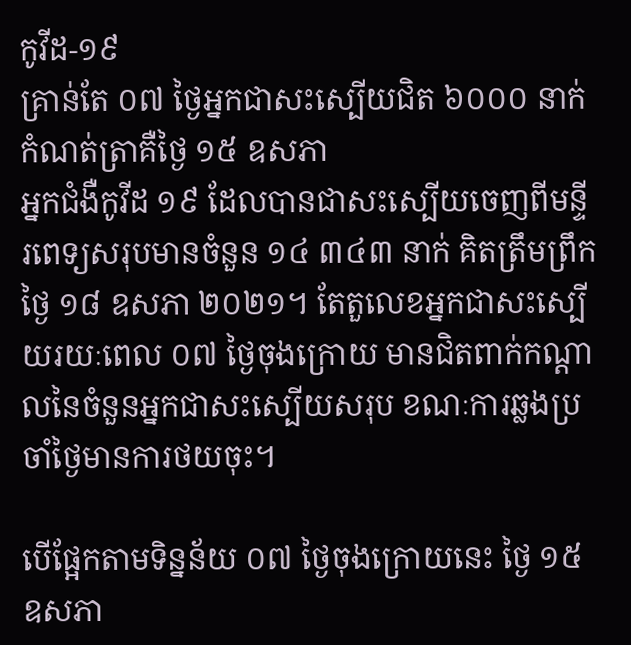កូវីដ-១៩
គ្រាន់តែ ០៧ ថ្ងៃអ្នកជាសះស្បើយជិត ៦០០០ នាក់ កំណត់ត្រាគឺថ្ងៃ ១៥ ឧសភា
អ្នកជំងឺកូវីដ ១៩ ដែលបានជាសះស្បើយចេញពីមន្ទីរពេទ្យសរុបមានចំនួន ១៤ ៣៤៣ នាក់ គិតត្រឹមព្រឹកថ្ងៃ ១៨ ឧសភា ២០២១។ តែតួលេខអ្នកជាសះស្បើយរយៈពេល ០៧ ថ្ងៃចុងក្រោយ មានជិតពាក់កណ្តាលនៃចំនួនអ្នកជាសះស្បើយសរុប ខណៈការឆ្លងប្រចាំថ្ងៃមានការថយចុះ។

បើផ្អែកតាមទិន្នន័យ ០៧ ថ្ងៃចុងក្រោយនេះ ថ្ងៃ ១៥ ឧសភា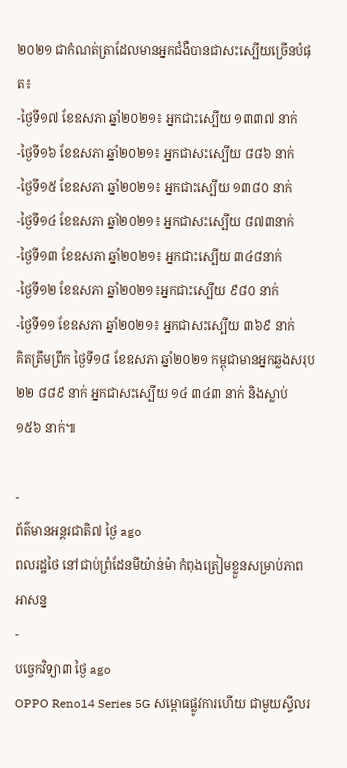២០២១ ជាកំណត់ត្រាដែលមានអ្នកជំងឺបានជាសះស្បើយច្រើនបំផុត៖
-ថ្ងៃទី១៧ ខែឧសភា ឆ្នាំ២០២១៖ អ្នកជាះស្បើយ ១៣៣៧ នាក់
-ថ្ងៃទី១៦ ខែឧសភា ឆ្នាំ២០២១៖ អ្នកជាសះស្បើយ ៨៨៦ នាក់
-ថ្ងៃទី១៥ ខែឧសភា ឆ្នាំ២០២១៖ អ្នកជាះស្បើយ ១៣៨០ នាក់
-ថ្ងៃទី១៤ ខែឧសភា ឆ្នាំ២០២១៖ អ្នកជាសះស្បើយ ៨៧៣នាក់
-ថ្ងៃទី១៣ ខែឧសភា ឆ្នាំ២០២១៖ អ្នកជាះស្បើយ ៣៤៨នាក់
-ថ្ងៃទី១២ ខែឧសភា ឆ្នាំ២០២១៖អ្នកជាះស្បើយ ៩៨០ នាក់
-ថ្ងៃទី១១ ខែឧសភា ឆ្នាំ២០២១៖ អ្នកជាសះស្បើយ ៣៦៩ នាក់
គិតត្រឹមព្រឹក ថ្ងៃទី១៨ ខែឧសភា ឆ្នាំ២០២១ កម្ពុជាមានអ្នកឆ្លងសរុប ២២ ៨៨៩ នាក់ អ្នកជាសះស្បើយ ១៤ ៣៤៣ នាក់ និងស្លាប់ ១៥៦ នាក់៕

-
ព័ត៌មានអន្ដរជាតិ៧ ថ្ងៃ ago
ពលរដ្ឋថៃ នៅជាប់ព្រំដែនមីយ៉ាន់ម៉ា កំពុងត្រៀមខ្លួនសម្រាប់ភាពអាសន្ន
-
បច្ចេកវិទ្យា៣ ថ្ងៃ ago
OPPO Reno14 Series 5G សម្ពោធផ្លូវការហើយ ជាមួយស្ទីលរ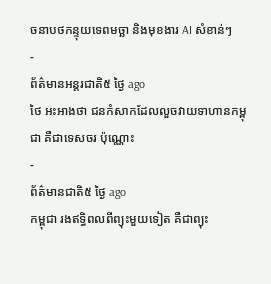ចនាបថកន្ទុយទេពមច្ឆា និងមុខងារ AI សំខាន់ៗ
-
ព័ត៌មានអន្ដរជាតិ៥ ថ្ងៃ ago
ថៃ អះអាងថា ជនកំសាកដែលលួចវាយទាហានកម្ពុជា គឺជាទេសចរ ប៉ុណ្ណោះ
-
ព័ត៌មានជាតិ៥ ថ្ងៃ ago
កម្ពុជា រងឥទ្ធិពលពីព្យុះមួយទៀត គឺជាព្យុះ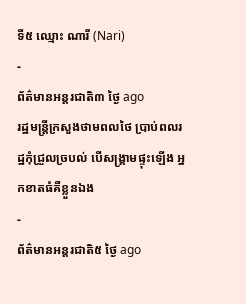ទី៥ ឈ្មោះ ណារី (Nari)
-
ព័ត៌មានអន្ដរជាតិ៣ ថ្ងៃ ago
រដ្ឋមន្ត្រីក្រសួងថាមពលថៃ ប្រាប់ពលរដ្ឋកុំជ្រួលច្របល់ បើសង្គ្រាមផ្ទុះឡើង អ្នកខាតធំគឺខ្លួនឯង
-
ព័ត៌មានអន្ដរជាតិ៥ ថ្ងៃ ago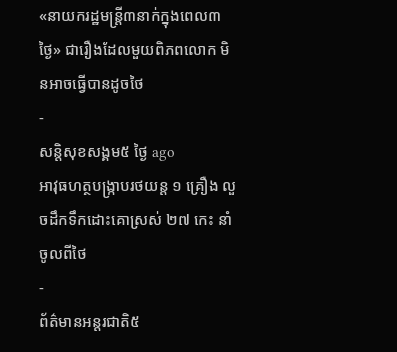«នាយករដ្ឋមន្ត្រី៣នាក់ក្នុងពេល៣ថ្ងៃ» ជារឿងដែលមួយពិភពលោក មិនអាចធ្វើបានដូចថៃ
-
សន្តិសុខសង្គម៥ ថ្ងៃ ago
អាវុធហត្ថបង្ក្រាបរថយន្ត ១ គ្រឿង លួចដឹកទឹកដោះគោស្រស់ ២៧ កេះ នាំចូលពីថៃ
-
ព័ត៌មានអន្ដរជាតិ៥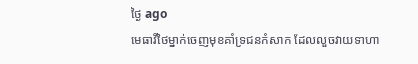ថ្ងៃ ago
មេធាវីថៃម្នាក់ចេញមុខគាំទ្រជនកំសាក ដែលលួចវាយទាហា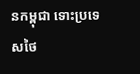នកម្ពុជា ទោះប្រទេសថៃ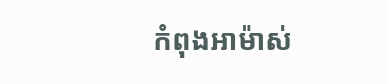កំពុងអាម៉ាស់